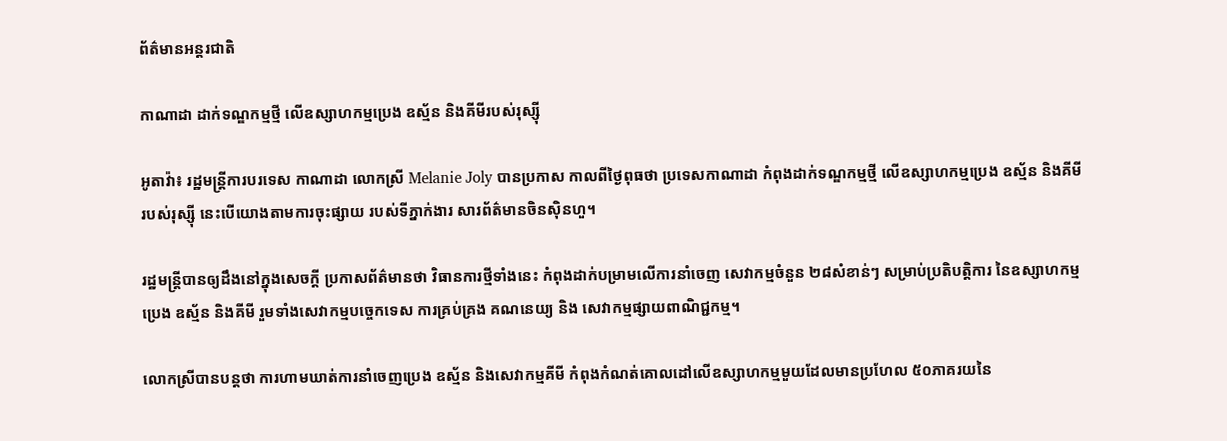ព័ត៌មានអន្តរជាតិ

កាណាដា ដាក់ទណ្ឌកម្មថ្មី លើឧស្សាហកម្មប្រេង ឧស្ម័ន និងគីមីរបស់រុស្ស៊ី

អូតាវ៉ា៖ រដ្ឋមន្ត្រីការបរទេស កាណាដា លោកស្រី Melanie Joly បានប្រកាស កាលពីថ្ងៃពុធថា ប្រទេសកាណាដា កំពុងដាក់ទណ្ឌកម្មថ្មី លើឧស្សាហកម្មប្រេង ឧស្ម័ន និងគីមីរបស់រុស្ស៊ី នេះបើយោងតាមការចុះផ្សាយ របស់ទីភ្នាក់ងារ សារព័ត៌មានចិនស៊ិនហួ។

រដ្ឋមន្ត្រីបានឲ្យដឹងនៅក្នុងសេចក្តី ប្រកាសព័ត៌មានថា វិធានការថ្មីទាំងនេះ កំពុងដាក់បម្រាមលើការនាំចេញ សេវាកម្មចំនួន ២៨សំខាន់ៗ សម្រាប់ប្រតិបត្តិការ នៃឧស្សាហកម្មប្រេង ឧស្ម័ន និងគីមី រួមទាំងសេវាកម្មបច្ចេកទេស ការគ្រប់គ្រង គណនេយ្យ និង សេវាកម្មផ្សាយពាណិជ្ជកម្ម។

លោកស្រីបានបន្ដថា ការហាមឃាត់ការនាំចេញប្រេង ឧស្ម័ន និងសេវាកម្មគីមី កំពុងកំណត់គោលដៅលើឧស្សាហកម្មមួយដែលមានប្រហែល ៥០ភាគរយនៃ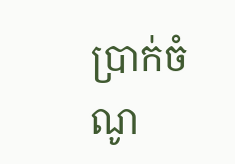ប្រាក់ចំណូ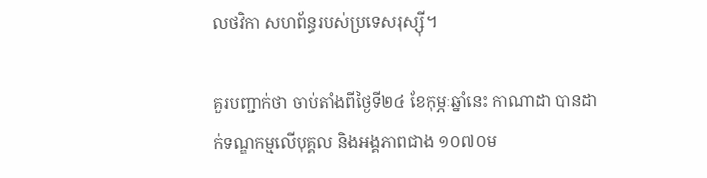លថវិកា សហព័ន្ធរបស់ប្រទេសរុស្ស៊ី។

គួរបញ្ជាក់ថា ចាប់តាំងពីថ្ងៃទី២៤ ខែកុម្ភៈឆ្នាំនេះ កាណាដា បានដាក់ទណ្ឌកម្មលើបុគ្គល និងអង្គភាពជាង ១០៧០ម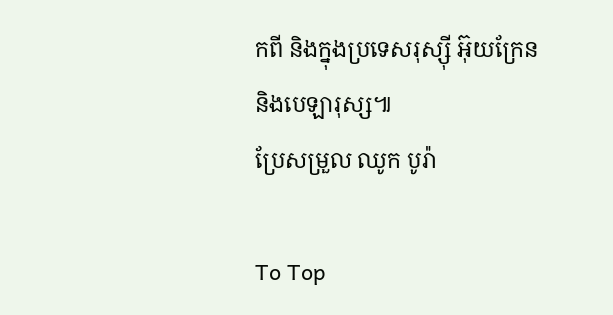កពី និងក្នុងប្រទេសរុស្ស៊ី អ៊ុយក្រែន និងបេឡារុស្ស៕
ប្រែសម្រួល ឈូក បូរ៉ា

To Top